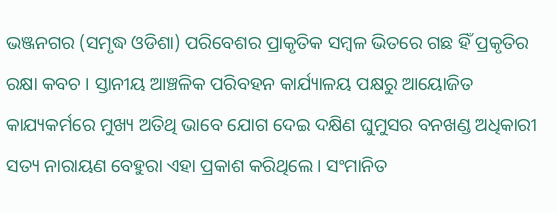ଭଞ୍ଜନଗର (ସମୃଦ୍ଧ ଓଡିଶା) ପରିବେଶର ପ୍ରାକୃତିକ ସମ୍ବଳ ଭିତରେ ଗଛ ହିଁ ପ୍ରକୃତିର ରକ୍ଷା କବଚ । ସ୍ତାନୀୟ ଆଞ୍ଚଳିକ ପରିବହନ କାର୍ଯ୍ୟାଳୟ ପକ୍ଷରୁ ଆୟୋଜିତ କାଯ୍ୟକର୍ମରେ ମୁଖ୍ୟ ଅତିଥି ଭାବେ ଯୋଗ ଦେଇ ଦକ୍ଷିଣ ଘୁମୁସର ବନଖଣ୍ଡ ଅଧିକାରୀ ସତ୍ୟ ନାରାୟଣ ବେହୁରା ଏହା ପ୍ରକାଶ କରିଥିଲେ । ସଂମାନିତ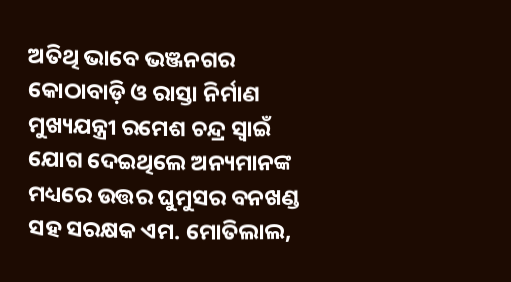ଅତିଥି ଭାବେ ଭଞ୍ଜନଗର କୋଠାବାଡ଼ି ଓ ରାସ୍ତା ନିର୍ମାଣ ମୁଖ୍ୟଯନ୍ତ୍ରୀ ରମେଶ ଚନ୍ଦ୍ର ସ୍ୱାଇଁ ଯୋଗ ଦେଇଥିଲେ ଅନ୍ୟମାନଙ୍କ ମଧ୍ୟରେ ଉତ୍ତର ଘୁମୁସର ବନଖଣ୍ଡ ସହ ସରକ୍ଷକ ଏମ. ମୋତିଲାଲ,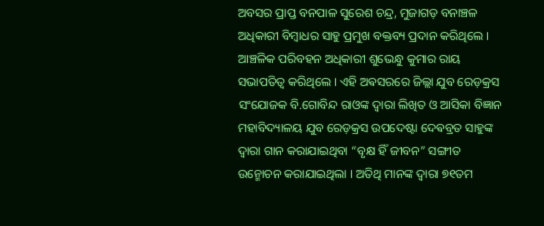ଅବସର ପ୍ରାପ୍ତ ବନପାଳ ସୁରେଶ ଚନ୍ଦ୍ର, ମୁଜାଗଡ଼ ବନାଞ୍ଚଳ ଅଧିକାରୀ ବିମ୍ବାଧର ସାହୁ ପ୍ରମୁଖ ବକ୍ତବ୍ୟ ପ୍ରଦାନ କରିଥିଲେ । ଆଞ୍ଚଳିକ ପରିବହନ ଅଧିକାରୀ ଶୁଭେନ୍ଧୁ କୁମାର ରାୟ ସଭାପତିତ୍ୱ କରିଥିଲେ । ଏହି ଅଵସରରେ ଜିଲ୍ଲା ଯୁବ ରେଡ଼କ୍ରସ ସଂଯୋଜକ ବି.ଗୋବିନ୍ଦ ରାଓଙ୍କ ଦ୍ୱାରା ଲିଖିତ ଓ ଆସିକା ବିଜ୍ଞାନ ମହାବିଦ୍ୟାଳୟ ଯୁବ ରେଡ଼କ୍ରସ ଉପଦେଷ୍ଟା ଦେଵବ୍ରତ ସାହୁଙ୍କ ଦ୍ଵାରା ଗାନ କରାଯାଇଥିବା “ବୃକ୍ଷ ହିଁ ଜୀବନ” ସଙ୍ଗୀତ ଉନ୍ମୋଚନ କରାଯାଇଥିଲା । ଅତିଥି ମାନଙ୍କ ଦ୍ୱାରା ୭୧ତମ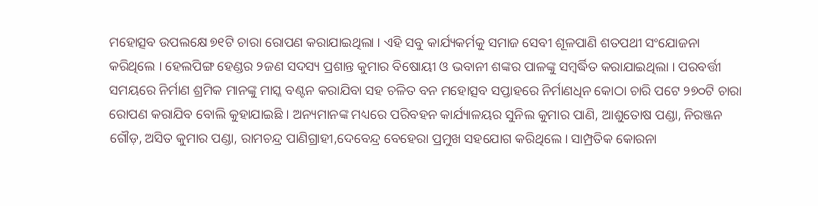ମହୋତ୍ସବ ଉପଲକ୍ଷେ ୭୧ଟି ଚାରା ରୋପଣ କରାଯାଇଥିଲା । ଏହି ସବୁ କାର୍ଯ୍ୟକର୍ମକୁ ସମାଜ ସେବୀ ଶୂଳପାଣି ଶତପଥୀ ସଂଯୋଜନା କରିଥିଲେ । ହେଲପିଙ୍ଗ ହେଣ୍ଡର ୨ଜଣ ସଦସ୍ୟ ପ୍ରଶାନ୍ତ କୁମାର ବିଷୋୟୀ ଓ ଭବାନୀ ଶଙ୍କର ପାଳଙ୍କୁ ସମ୍ବର୍ଦ୍ଧିତ କରାଯାଇଥିଲା । ପରବର୍ତ୍ତୀ ସମୟରେ ନିର୍ମାଣ ଶ୍ରମିକ ମାନଙ୍କୁ ମାସ୍କ ବଣ୍ଟନ କରାଯିବା ସହ ଚଳିତ ବନ ମହୋତ୍ସବ ସପ୍ତାହରେ ନିର୍ମାଣଧିନ କୋଠା ଚାରି ପଟେ ୨୭୦ଟି ଚାରା ରୋପଣ କରାଯିବ ବୋଲି କୁହାଯାଇଛି । ଅନ୍ୟମାନଙ୍କ ମଧ୍ୟରେ ପରିବହନ କାର୍ଯ୍ୟାଳୟର ସୁନିଲ କୁମାର ପାଣି, ଆଶୁତୋଷ ପଣ୍ଡା, ନିରଞ୍ଜନ ଗୌଡ଼, ଅସିତ କୁମାର ପଣ୍ଡା, ରାମଚନ୍ଦ୍ର ପାଣିଗ୍ରାହୀ,ଦେବେନ୍ଦ୍ର ବେହେରା ପ୍ରମୁଖ ସହଯୋଗ କରିଥିଲେ । ସାମ୍ପ୍ରତିକ କୋରନା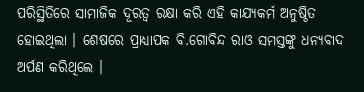ପରିସ୍ଥିତିରେ ସାମାଜିକ ଦୂରତ୍ୱ ରକ୍ଷା କରି ଏହି କାଯ୍ୟକର୍ମ ଅନୁଷ୍ଠିତ ହୋଇଥିଲା । ଶେଷରେ ପ୍ରାଧ୍ୟାପକ ବି.ଗୋବିନ୍ଦ ରାଓ ସମସ୍ତଙ୍କୁ ଧନ୍ୟବାଦ ଅର୍ପଣ କରିଥିଲେ ।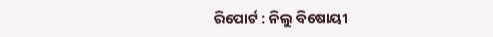ରିପୋର୍ଟ : ନିଲୁ ବିଷୋୟୀ